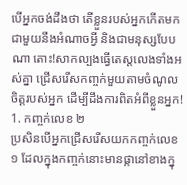បើអ្នកចង់ដឹងថា តើខ្លួនរបស់អ្នកកើតមកជាមួយនឹងអំណាចអ្វី និងជាមនុស្សបែបណា តោះ!សាកល្បងធ្វើតេស្តលេងទាំងអស់គ្នា ជ្រើសរើសកញ្ចក់មួយតាមចំណូលចិត្តរបស់អ្នក ដើម្បីដឹងការពិតអំពីខ្លួនអ្នក!
1. កញ្ចក់លេខ ២
ប្រសិនបើអ្នកជ្រើសរើសយកកញ្ចក់លេខ ១ ដែលក្នុងកញ្ចក់នោះមានផ្កានៅខាងក្នុ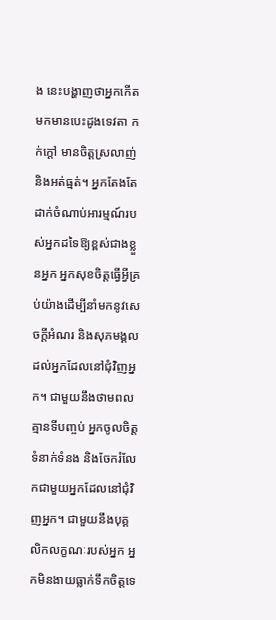ង នេះបង្ហាញថាអ្នកកើតមកមានបេះដូងទេវតា កក់ក្តៅ មានចិត្តស្រលាញ់ និងអត់ធ្មត់។ អ្នកតែងតែដាក់ចំណាប់អារម្មណ៍របស់អ្នកដទៃឱ្យខ្ពស់ជាងខ្លួនអ្នក អ្នកសុខចិត្តធ្វើអ្វីគ្រប់យ៉ាងដើម្បីនាំមកនូវសេចក្តីអំណរ និងសុភមង្គលដល់អ្នកដែលនៅជុំវិញអ្នក។ ជាមួយនឹងថាមពលគ្មានទីបញ្ចប់ អ្នកចូលចិត្តទំនាក់ទំនង និងចែករំលែកជាមួយអ្នកដែលនៅជុំវិញអ្នក។ ជាមួយនឹងបុគ្គលិកលក្ខណៈរបស់អ្នក អ្នកមិនងាយធ្លាក់ទឹកចិត្តទេ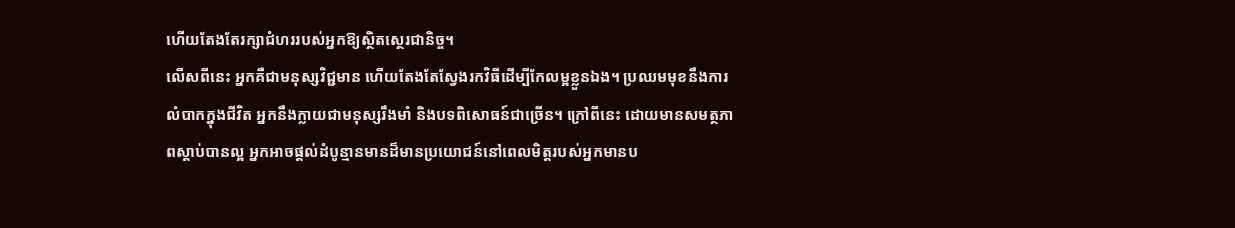ហើយតែងតែរក្សាជំហររបស់អ្នកឱ្យស្ថិតស្ថេរជានិច្ច។
លើសពីនេះ អ្នកគឺជាមនុស្សវិជ្ជមាន ហើយតែងតែស្វែងរកវិធីដើម្បីកែលម្អខ្លួនឯង។ ប្រឈមមុខនឹងការលំបាកក្នុងជីវិត អ្នកនឹងក្លាយជាមនុស្សរឹងមាំ និងបទពិសោធន៍ជាច្រើន។ ក្រៅពីនេះ ដោយមានសមត្ថភាពស្តាប់បានល្អ អ្នកអាចផ្តល់ដំបូន្មានមានដ៏មានប្រយោជន៍នៅពេលមិត្តរបស់អ្នកមានប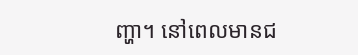ញ្ហា។ នៅពេលមានជ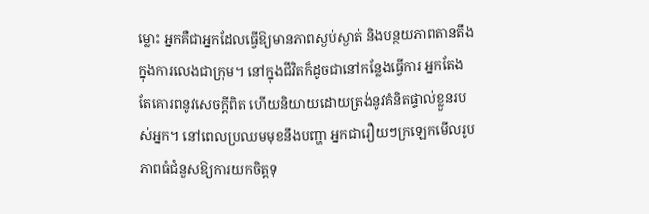ម្លោះ អ្នកគឺជាអ្នកដែលធ្វើឱ្យមានភាពស្ងប់ស្ងាត់ និងបន្ថយភាពតានតឹងក្នុងការលេងជាក្រុម។ នៅក្នុងជីវិតក៏ដូចជានៅកន្លែងធ្វើការ អ្នកតែងតែគោរពនូវសេចក្តីពិត ហើយនិយាយដោយត្រង់នូវគំនិតផ្ទាល់ខ្លួនរបស់អ្នក។ នៅពេលប្រឈមមុខនឹងបញ្ហា អ្នកជារឿយៗក្រឡេកមើលរូបភាពធំជំនួសឱ្យការយកចិត្តទុ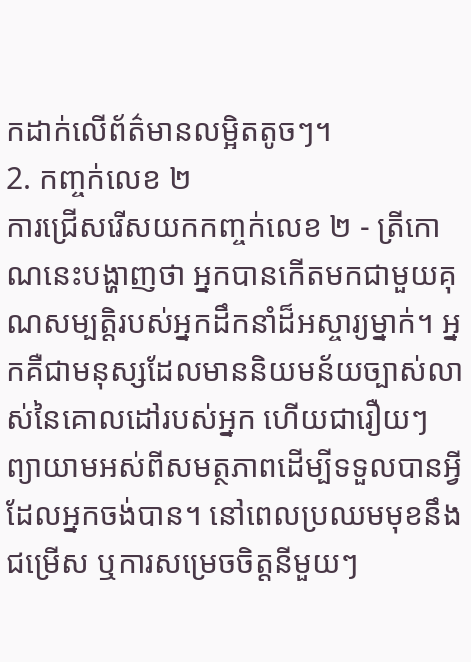កដាក់លើព័ត៌មានលម្អិតតូចៗ។
2. កញ្ចក់លេខ ២
ការជ្រើសរើសយកកញ្ចក់លេខ ២ - ត្រីកោណនេះបង្ហាញថា អ្នកបានកើតមកជាមួយគុណសម្បត្ដិរបស់អ្នកដឹកនាំដ៏អស្ចារ្យម្នាក់។ អ្នកគឺជាមនុស្សដែលមាននិយមន័យច្បាស់លាស់នៃគោលដៅរបស់អ្នក ហើយជារឿយៗព្យាយាមអស់ពីសមត្ថភាពដើម្បីទទួលបានអ្វីដែលអ្នកចង់បាន។ នៅពេលប្រឈមមុខនឹងជម្រើស ឬការសម្រេចចិត្តនីមួយៗ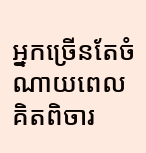អ្នកច្រើនតែចំណាយពេលគិតពិចារ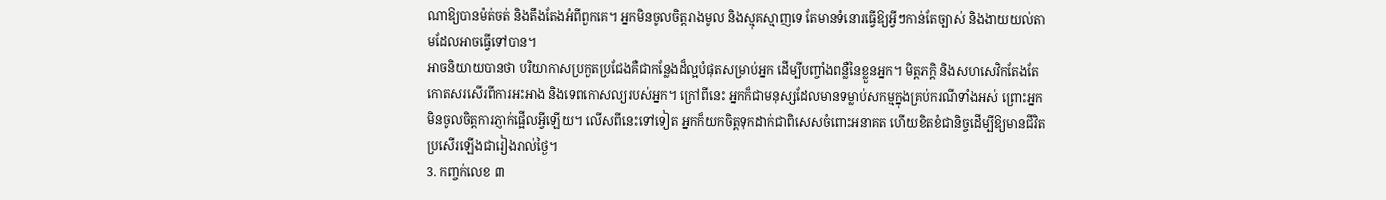ណាឱ្យបានម៉ត់ចត់ និងតឹងតែងអំពីពួកគេ។ អ្នកមិនចូលចិត្តរាងមូល និងស្មុគស្មាញទេ តែមានទំនោរធ្វើឱ្យអ្វីៗកាន់តែច្បាស់ និងងាយយល់តាមដែលអាចធ្វើទៅបាន។
អាចនិយាយបានថា បរិយាកាសប្រកួតប្រជែងគឺជាកន្លែងដ៏ល្អបំផុតសម្រាប់អ្នក ដើម្បីបញ្ចាំងពន្លឺនៃខ្លួនអ្នក។ មិត្តភក្តិ និងសហសេវិកតែងតែកោតសរសើរពីការអះអាង និងទេពកោសល្យរបស់អ្នក។ ក្រៅពីនេះ អ្នកក៏ជាមនុស្សដែលមានទម្លាប់សកម្មក្នុងគ្រប់ករណីទាំងអស់ ព្រោះអ្នកមិនចូលចិត្តការភ្ញាក់ផ្អើលអ្វីឡើយ។ លើសពីនេះទៅទៀត អ្នកក៏យកចិត្តទុកដាក់ជាពិសេសចំពោះអនាគត ហើយខិតខំជានិច្ចដើម្បីឱ្យមានជីវិតប្រសើរឡើងជារៀងរាល់ថ្ងៃ។
3. កញ្ចក់លេខ ៣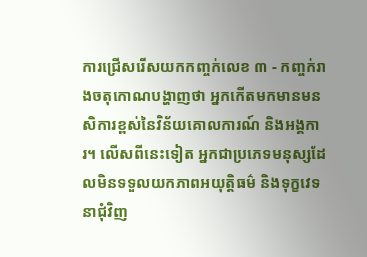ការជ្រើសរើសយកកញ្ចក់លេខ ៣ - កញ្ចក់រាងចតុកោណបង្ហាញថា អ្នកកើតមកមានមនសិការខ្ពស់នៃវិន័យគោលការណ៍ និងអង្គការ។ លើសពីនេះទៀត អ្នកជាប្រភេទមនុស្សដែលមិនទទួលយកភាពអយុត្តិធម៌ និងទុក្ខវេទនាជុំវិញ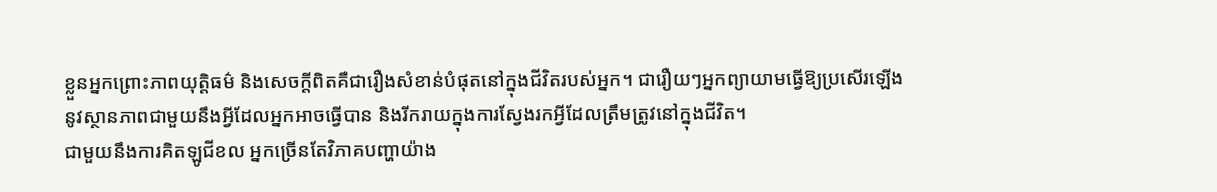ខ្លួនអ្នកព្រោះភាពយុត្តិធម៌ និងសេចក្តីពិតគឺជារឿងសំខាន់បំផុតនៅក្នុងជីវិតរបស់អ្នក។ ជារឿយៗអ្នកព្យាយាមធ្វើឱ្យប្រសើរឡើងនូវស្ថានភាពជាមួយនឹងអ្វីដែលអ្នកអាចធ្វើបាន និងរីករាយក្នុងការស្វែងរកអ្វីដែលត្រឹមត្រូវនៅក្នុងជីវិត។
ជាមួយនឹងការគិតឡូជីខល អ្នកច្រើនតែវិភាគបញ្ហាយ៉ាង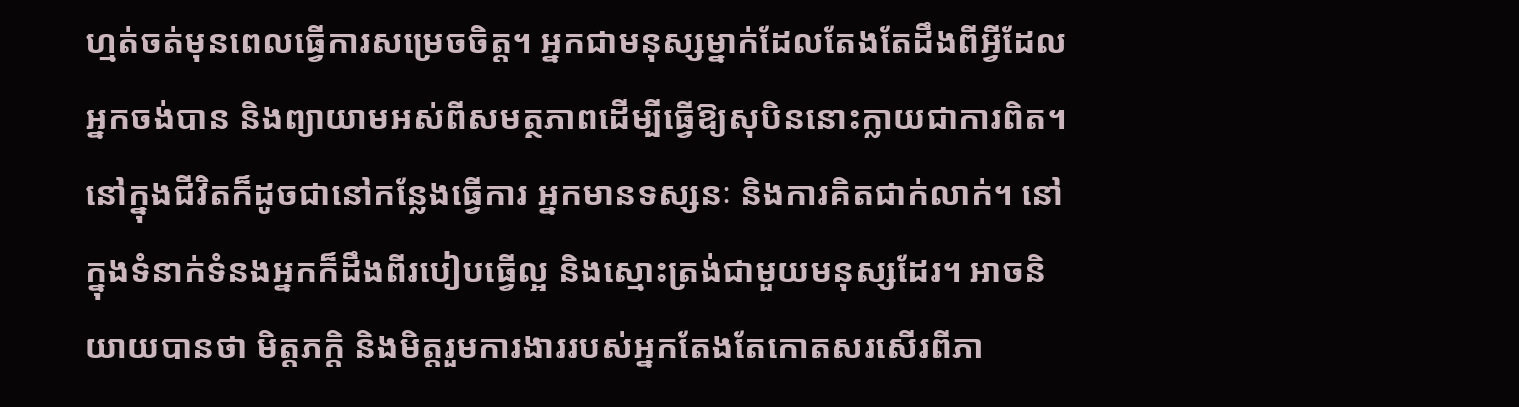ហ្មត់ចត់មុនពេលធ្វើការសម្រេចចិត្ត។ អ្នកជាមនុស្សម្នាក់ដែលតែងតែដឹងពីអ្វីដែលអ្នកចង់បាន និងព្យាយាមអស់ពីសមត្ថភាពដើម្បីធ្វើឱ្យសុបិននោះក្លាយជាការពិត។ នៅក្នុងជីវិតក៏ដូចជានៅកន្លែងធ្វើការ អ្នកមានទស្សនៈ និងការគិតជាក់លាក់។ នៅក្នុងទំនាក់ទំនងអ្នកក៏ដឹងពីរបៀបធ្វើល្អ និងស្មោះត្រង់ជាមួយមនុស្សដែរ។ អាចនិយាយបានថា មិត្តភក្តិ និងមិត្តរួមការងាររបស់អ្នកតែងតែកោតសរសើរពីភា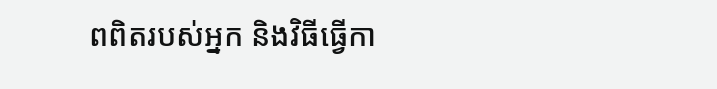ពពិតរបស់អ្នក និងវិធីធ្វើកា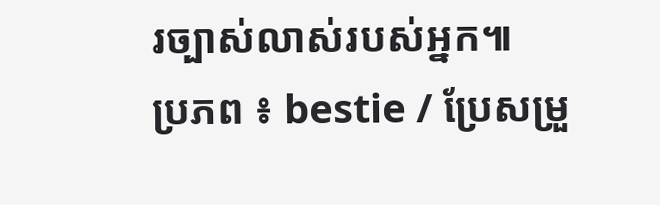រច្បាស់លាស់របស់អ្នក៕
ប្រភព ៖ bestie / ប្រែសម្រួ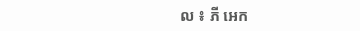ល ៖ ភី អេក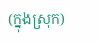(ក្នុងស្រុក)